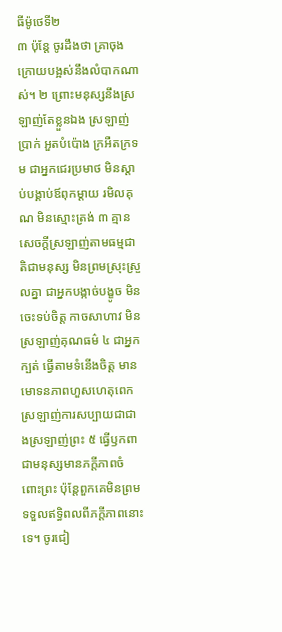ធីម៉ូថេទី២
៣ ប៉ុន្តែ ចូរដឹងថា គ្រាចុងក្រោយបង្អស់នឹងលំបាកណាស់។ ២ ព្រោះមនុស្សនឹងស្រឡាញ់តែខ្លួនឯង ស្រឡាញ់ប្រាក់ អួតបំប៉ោង ក្រអឺតក្រទម ជាអ្នកជេរប្រមាថ មិនស្ដាប់បង្គាប់ឪពុកម្ដាយ រមិលគុណ មិនស្មោះត្រង់ ៣ គ្មានសេចក្ដីស្រឡាញ់តាមធម្មជាតិជាមនុស្ស មិនព្រមស្រុះស្រួលគ្នា ជាអ្នកបង្កាច់បង្ខូច មិនចេះទប់ចិត្ត កាចសាហាវ មិនស្រឡាញ់គុណធម៌ ៤ ជាអ្នកក្បត់ ធ្វើតាមទំនើងចិត្ត មានមោទនភាពហួសហេតុពេក ស្រឡាញ់ការសប្បាយជាជាងស្រឡាញ់ព្រះ ៥ ធ្វើឫកពាជាមនុស្សមានភក្ដីភាពចំពោះព្រះ ប៉ុន្តែពួកគេមិនព្រមទទួលឥទ្ធិពលពីភក្ដីភាពនោះទេ។ ចូរជៀ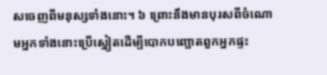សចេញពីមនុស្សទាំងនោះ។ ៦ ព្រោះនឹងមានបុរសពីចំណោមអ្នកទាំងនោះប្រើស្នៀតដើម្បីបោកបញ្ឆោតពួកអ្នកផ្ទះ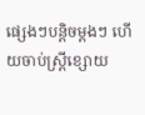ផ្សេងៗបន្ដិចម្ដងៗ ហើយចាប់ស្ត្រីខ្សោយ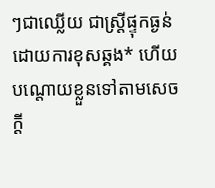ៗជាឈ្លើយ ជាស្ត្រីផ្ទុកធ្ងន់ដោយការខុសឆ្គង* ហើយបណ្ដោយខ្លួនទៅតាមសេចក្ដី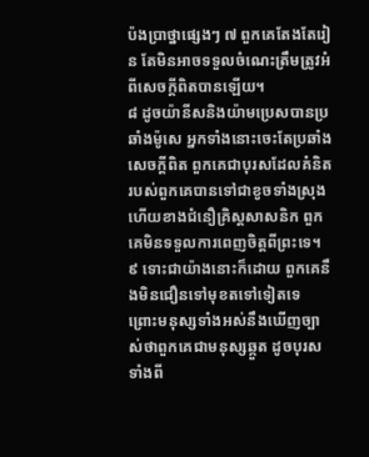ប៉ងប្រាថ្នាផ្សេងៗ ៧ ពួកគេតែងតែរៀន តែមិនអាចទទួលចំណេះត្រឹមត្រូវអំពីសេចក្ដីពិតបានឡើយ។
៨ ដូចយ៉ានីសនិងយ៉ាមប្រេសបានប្រឆាំងម៉ូសេ អ្នកទាំងនោះចេះតែប្រឆាំងសេចក្ដីពិត ពួកគេជាបុរសដែលគំនិតរបស់ពួកគេបានទៅជាខូចទាំងស្រុង ហើយខាងជំនឿគ្រិស្តសាសនិក ពួកគេមិនទទួលការពេញចិត្តពីព្រះទេ។ ៩ ទោះជាយ៉ាងនោះក៏ដោយ ពួកគេនឹងមិនជឿនទៅមុខតទៅទៀតទេ ព្រោះមនុស្សទាំងអស់នឹងឃើញច្បាស់ថាពួកគេជាមនុស្សឆ្កួត ដូចបុរសទាំងពី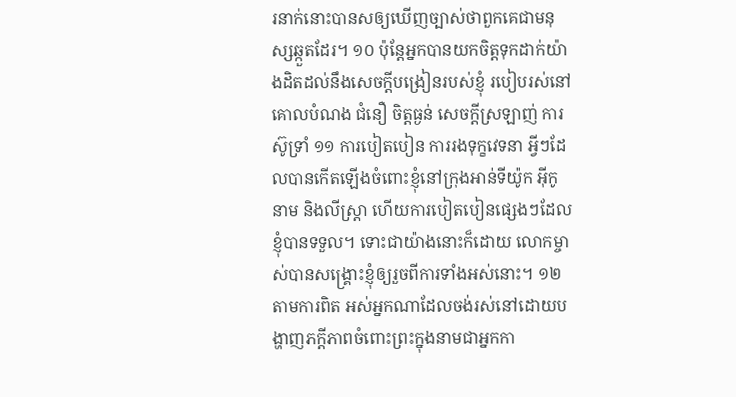រនាក់នោះបានសឲ្យឃើញច្បាស់ថាពួកគេជាមនុស្សឆ្កួតដែរ។ ១០ ប៉ុន្តែអ្នកបានយកចិត្តទុកដាក់យ៉ាងដិតដល់នឹងសេចក្ដីបង្រៀនរបស់ខ្ញុំ របៀបរស់នៅ គោលបំណង ជំនឿ ចិត្តធ្ងន់ សេចក្ដីស្រឡាញ់ ការស៊ូទ្រាំ ១១ ការបៀតបៀន ការរងទុក្ខវេទនា អ្វីៗដែលបានកើតឡើងចំពោះខ្ញុំនៅក្រុងអាន់ទីយ៉ូក អ៊ីកូនាម និងលីស្ដ្រា ហើយការបៀតបៀនផ្សេងៗដែលខ្ញុំបានទទួល។ ទោះជាយ៉ាងនោះក៏ដោយ លោកម្ចាស់បានសង្គ្រោះខ្ញុំឲ្យរួចពីការទាំងអស់នោះ។ ១២ តាមការពិត អស់អ្នកណាដែលចង់រស់នៅដោយបង្ហាញភក្ដីភាពចំពោះព្រះក្នុងនាមជាអ្នកកា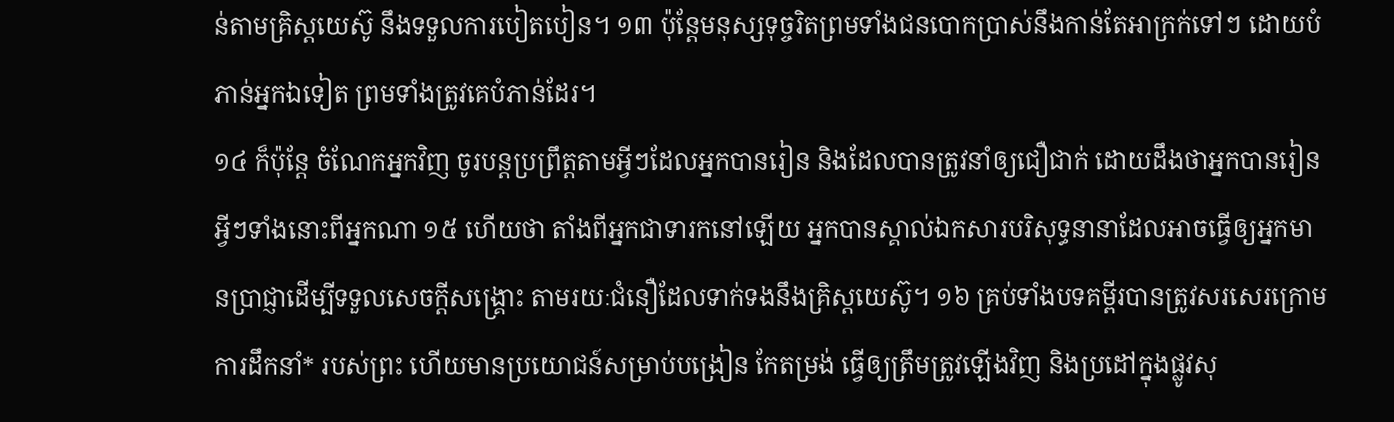ន់តាមគ្រិស្តយេស៊ូ នឹងទទួលការបៀតបៀន។ ១៣ ប៉ុន្តែមនុស្សទុច្ចរិតព្រមទាំងជនបោកប្រាស់នឹងកាន់តែអាក្រក់ទៅៗ ដោយបំភាន់អ្នកឯទៀត ព្រមទាំងត្រូវគេបំភាន់ដែរ។
១៤ ក៏ប៉ុន្តែ ចំណែកអ្នកវិញ ចូរបន្តប្រព្រឹត្តតាមអ្វីៗដែលអ្នកបានរៀន និងដែលបានត្រូវនាំឲ្យជឿជាក់ ដោយដឹងថាអ្នកបានរៀនអ្វីៗទាំងនោះពីអ្នកណា ១៥ ហើយថា តាំងពីអ្នកជាទារកនៅឡើយ អ្នកបានស្គាល់ឯកសារបរិសុទ្ធនានាដែលអាចធ្វើឲ្យអ្នកមានប្រាជ្ញាដើម្បីទទួលសេចក្ដីសង្គ្រោះ តាមរយៈជំនឿដែលទាក់ទងនឹងគ្រិស្តយេស៊ូ។ ១៦ គ្រប់ទាំងបទគម្ពីរបានត្រូវសរសេរក្រោមការដឹកនាំ* របស់ព្រះ ហើយមានប្រយោជន៍សម្រាប់បង្រៀន កែតម្រង់ ធ្វើឲ្យត្រឹមត្រូវឡើងវិញ និងប្រដៅក្នុងផ្លូវសុ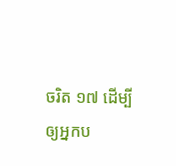ចរិត ១៧ ដើម្បីឲ្យអ្នកប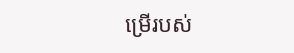ម្រើរបស់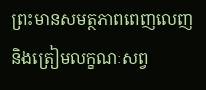ព្រះមានសមត្ថភាពពេញលេញ និងត្រៀមលក្ខណៈសព្វ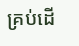គ្រប់ដើ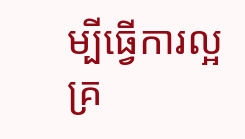ម្បីធ្វើការល្អគ្រ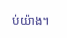ប់យ៉ាង។